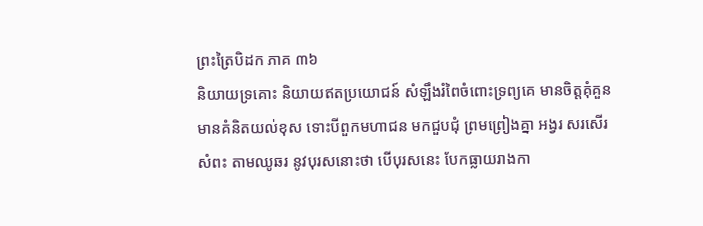ព្រះត្រៃបិដក ភាគ ៣៦
និយាយទ្រគោះ និយាយឥតប្រយោជន៍ សំឡឹងរំពៃចំពោះទ្រព្យគេ មានចិត្តគុំគួន មានគំនិតយល់ខុស ទោះបីពួកមហាជន មកជួបជុំ ព្រមព្រៀងគ្នា អង្វរ សរសើរ សំពះ តាមឈូឆរ នូវបុរសនោះថា បើបុរសនេះ បែកធ្លាយរាងកា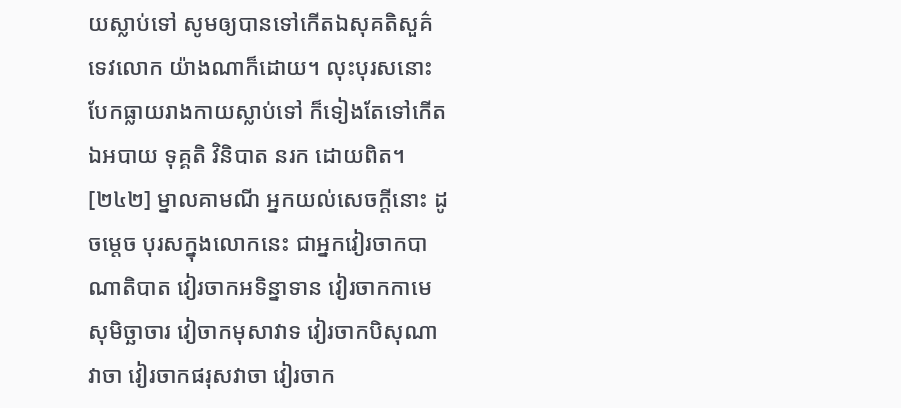យស្លាប់ទៅ សូមឲ្យបានទៅកើតឯសុគតិសួគ៌ ទេវលោក យ៉ាងណាក៏ដោយ។ លុះបុរសនោះ បែកធ្លាយរាងកាយស្លាប់ទៅ ក៏ទៀងតែទៅកើតឯអបាយ ទុគ្គតិ វិនិបាត នរក ដោយពិត។
[២៤២] ម្នាលគាមណី អ្នកយល់សេចក្តីនោះ ដូចម្តេច បុរសក្នុងលោកនេះ ជាអ្នកវៀរចាកបាណាតិបាត វៀរចាកអទិន្នាទាន វៀរចាកកាមេសុមិច្ឆាចារ វៀចាកមុសាវាទ វៀរចាកបិសុណាវាចា វៀរចាកផរុសវាចា វៀរចាក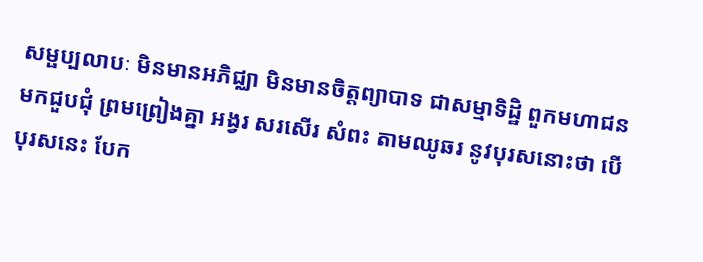សម្ផប្បលាបៈ មិនមានអភិជ្ឈា មិនមានចិត្តព្យាបាទ ជាសម្មាទិដ្ឋិ ពួកមហាជន មកជួបជុំ ព្រមព្រៀងគ្នា អង្វរ សរសើរ សំពះ តាមឈូឆរ នូវបុរសនោះថា បើបុរសនេះ បែក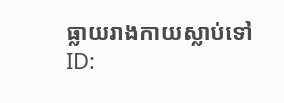ធ្លាយរាងកាយស្លាប់ទៅ
ID: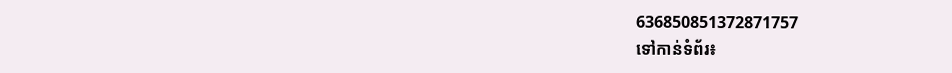636850851372871757
ទៅកាន់ទំព័រ៖